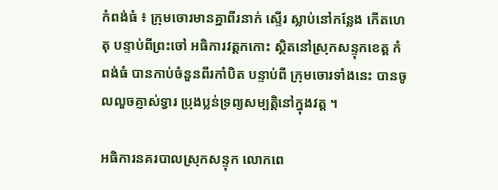កំពង់ធំ ៖ ក្រុមចោរមានគ្នាពីរនាក់ ស្ទើរ ស្លាប់នៅកន្លែង កើតហេតុ បន្ទាប់ពីព្រះចៅ អធិការវត្ដកកោះ ស្ថិតនៅស្រុកសន្ទុកខេត្ដ កំពង់ធំ បានកាប់ចំនួនពីរកាំបិត បន្ទាប់ពី ក្រុមចោរទាំងនេះ បានចូលលួចគ្ញាស់ទ្វារ ប្រុងប្លន់ទ្រព្យសម្បត្ដិនៅក្នុងវត្ដ ។

អធិការនគរបាលស្រុកសន្ទុក លោកពេ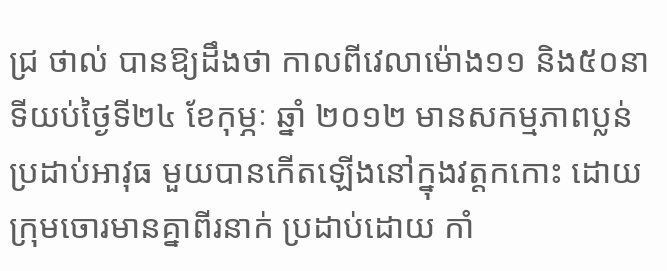ជ្រ ថាល់ បានឱ្យដឹងថា កាលពីវេលាម៉ោង១១ និង៥០នាទីយប់ថ្ងៃទី២៤ ខែកុម្ភៈ ឆ្នាំ ២០១២ មានសកម្មភាពប្លន់ប្រដាប់អាវុធ មួយបានកើតឡើងនៅក្នុងវត្ដកកោះ ដោយ ក្រុមចោរមានគ្នាពីរនាក់ ប្រដាប់ដោយ កាំ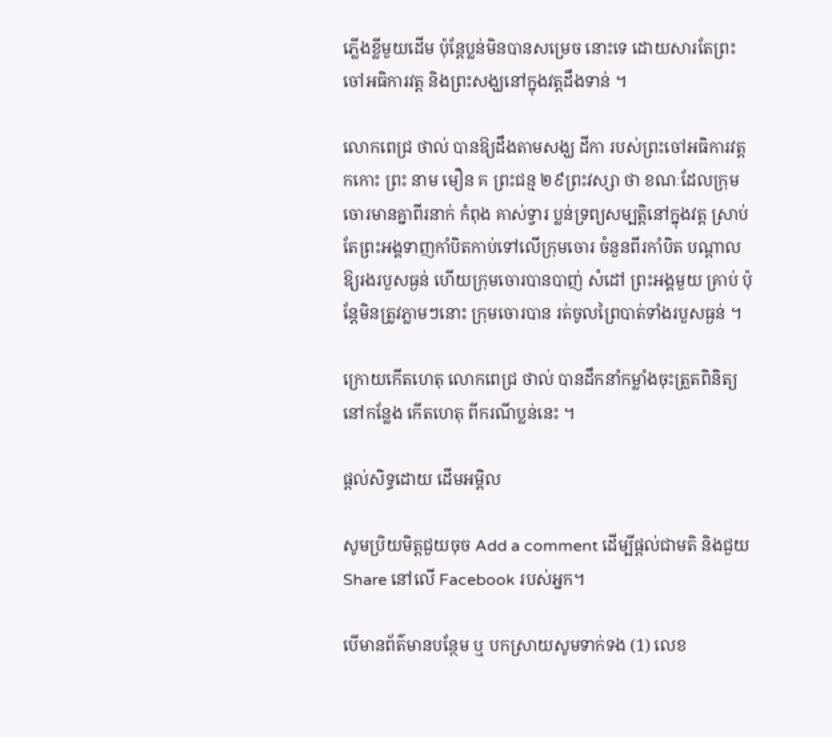ភ្លើងខ្លីមួយដើម ប៉ុន្ដែប្លន់មិនបានសម្រេច នោះទេ ដោយសារតែព្រះចៅអធិការវត្ដ និងព្រះសង្ឃនៅក្នុងវត្ដដឹងទាន់ ។

លោកពេជ្រ ថាល់ បានឱ្យដឹងតាមសង្ឃ ដីកា របស់ព្រះចៅអធិការវត្ដកកោះ ព្រះ នាម មឿន គ ព្រះជន្ម ២៩ព្រះវស្សា ថា ខណៈដែលក្រុមចោរមានគ្នាពីរនាក់ កំពុង គាស់ទ្វារ ប្លន់ទ្រព្យសម្បត្ដិនៅក្នុងវត្ដ ស្រាប់ តែព្រះអង្គទាញកាំបិតកាប់ទៅលើក្រុមចោរ ចំនួនពីរកាំបិត បណ្ដាលឱ្យរងរបួសធ្ងន់ ហើយក្រុមចោរបានបាញ់ សំដៅ ព្រះអង្គមួយ គ្រាប់ ប៉ុន្ដែមិនត្រូវភ្លាមៗនោះ ក្រុមចោរបាន រត់ចូលព្រៃបាត់ទាំងរបួសធ្ងន់ ។

ក្រោយកើតហេតុ លោកពេជ្រ ថាល់ បានដឹកនាំកម្លាំងចុះត្រួតពិនិត្យនៅកន្លែង កើតហេតុ ពីករណីប្លន់នេះ ។

ផ្តល់សិទ្ធដោយ ដើមអម្ពិល

សូមប្រិយមិត្តជួយចុច Add a comment ដើម្បីផ្តល់ជាមតិ និងជួយ Share នៅលើ Facebook របស់អ្នក។

បើមានព័ត៌មានបន្ថែម ឬ បកស្រាយសូមទាក់ទង (1) លេខ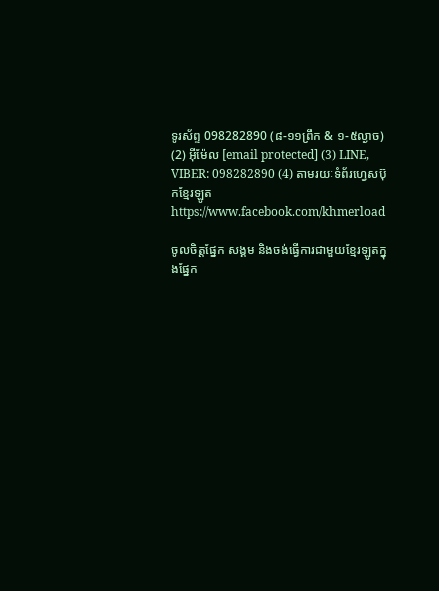ទូរស័ព្ទ 098282890 (៨-១១ព្រឹក & ១-៥ល្ងាច) (2) អ៊ីម៉ែល [email protected] (3) LINE, VIBER: 098282890 (4) តាមរយៈទំព័រហ្វេសប៊ុកខ្មែរឡូត https://www.facebook.com/khmerload

ចូលចិត្តផ្នែក សង្គម និងចង់ធ្វើការជាមួយខ្មែរឡូតក្នុងផ្នែក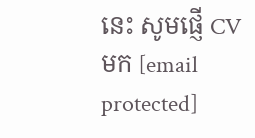នេះ សូមផ្ញើ CV មក [email protected]